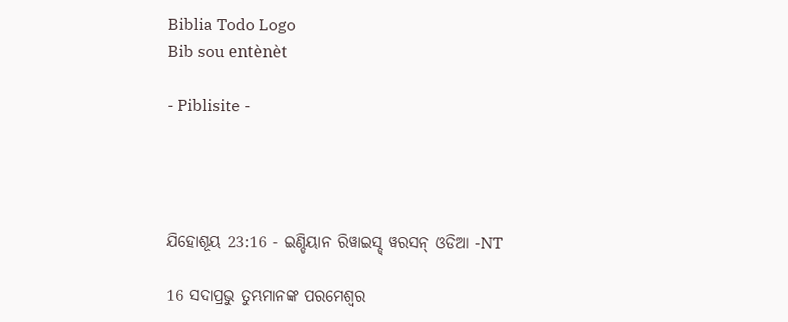Biblia Todo Logo
Bib sou entènèt

- Piblisite -




ଯିହୋଶୂୟ 23:16 - ଇଣ୍ଡିୟାନ ରିୱାଇସ୍ଡ୍ ୱରସନ୍ ଓଡିଆ -NT

16 ସଦାପ୍ରଭୁ ତୁମ୍ଭମାନଙ୍କ ପରମେଶ୍ୱର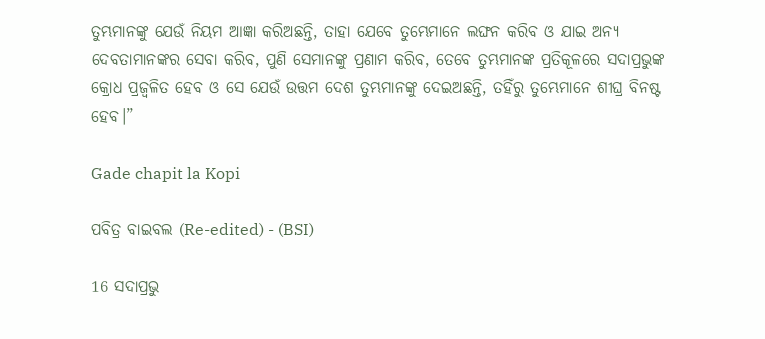ତୁମ୍ଭମାନଙ୍କୁ ଯେଉଁ ନିୟମ ଆଜ୍ଞା କରିଅଛନ୍ତି, ତାହା ଯେବେ ତୁମ୍ଭେମାନେ ଲଙ୍ଘନ କରିବ ଓ ଯାଇ ଅନ୍ୟ ଦେବତାମାନଙ୍କର ସେବା କରିବ, ପୁଣି ସେମାନଙ୍କୁ ପ୍ରଣାମ କରିବ, ତେବେ ତୁମ୍ଭମାନଙ୍କ ପ୍ରତିକୂଳରେ ସଦାପ୍ରଭୁଙ୍କ କ୍ରୋଧ ପ୍ରଜ୍ୱଳିତ ହେବ ଓ ସେ ଯେଉଁ ଉତ୍ତମ ଦେଶ ତୁମ୍ଭମାନଙ୍କୁ ଦେଇଅଛନ୍ତି, ତହିଁରୁ ତୁମ୍ଭେମାନେ ଶୀଘ୍ର ବିନଷ୍ଟ ହେବ।”

Gade chapit la Kopi

ପବିତ୍ର ବାଇବଲ (Re-edited) - (BSI)

16 ସଦାପ୍ରଭୁ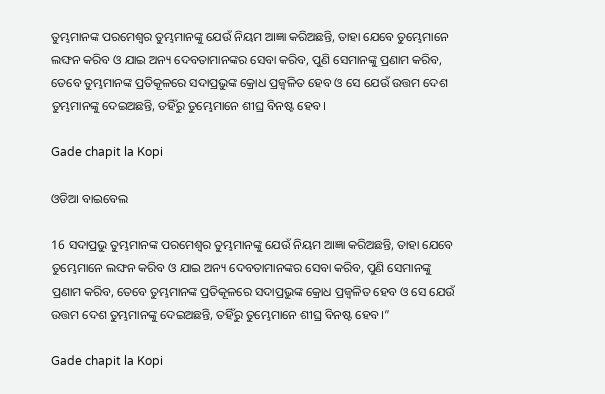ତୁମ୍ଭମାନଙ୍କ ପରମେଶ୍ଵର ତୁମ୍ଭମାନଙ୍କୁ ଯେଉଁ ନିୟମ ଆଜ୍ଞା କରିଅଛନ୍ତି, ତାହା ଯେବେ ତୁମ୍ଭେମାନେ ଲଙ୍ଘନ କରିବ ଓ ଯାଇ ଅନ୍ୟ ଦେବତାମାନଙ୍କର ସେବା କରିବ, ପୁଣି ସେମାନଙ୍କୁ ପ୍ରଣାମ କରିବ, ତେବେ ତୁମ୍ଭମାନଙ୍କ ପ୍ରତିକୂଳରେ ସଦାପ୍ରଭୁଙ୍କ କ୍ରୋଧ ପ୍ରଜ୍ଵଳିତ ହେବ ଓ ସେ ଯେଉଁ ଉତ୍ତମ ଦେଶ ତୁମ୍ଭମାନଙ୍କୁ ଦେଇଅଛନ୍ତି, ତହିଁରୁ ତୁମ୍ଭେମାନେ ଶୀଘ୍ର ବିନଷ୍ଟ ହେବ।

Gade chapit la Kopi

ଓଡିଆ ବାଇବେଲ

16 ସଦାପ୍ରଭୁ ତୁମ୍ଭମାନଙ୍କ ପରମେଶ୍ୱର ତୁମ୍ଭମାନଙ୍କୁ ଯେଉଁ ନିୟମ ଆଜ୍ଞା କରିଅଛନ୍ତି, ତାହା ଯେବେ ତୁମ୍ଭେମାନେ ଲଙ୍ଘନ କରିବ ଓ ଯାଇ ଅନ୍ୟ ଦେବତାମାନଙ୍କର ସେବା କରିବ, ପୁଣି ସେମାନଙ୍କୁ ପ୍ରଣାମ କରିବ, ତେବେ ତୁମ୍ଭମାନଙ୍କ ପ୍ରତିକୂଳରେ ସଦାପ୍ରଭୁଙ୍କ କ୍ରୋଧ ପ୍ରଜ୍ୱଳିତ ହେବ ଓ ସେ ଯେଉଁ ଉତ୍ତମ ଦେଶ ତୁମ୍ଭମାନଙ୍କୁ ଦେଇଅଛନ୍ତି, ତହିଁରୁ ତୁମ୍ଭେମାନେ ଶୀଘ୍ର ବିନଷ୍ଟ ହେବ।”

Gade chapit la Kopi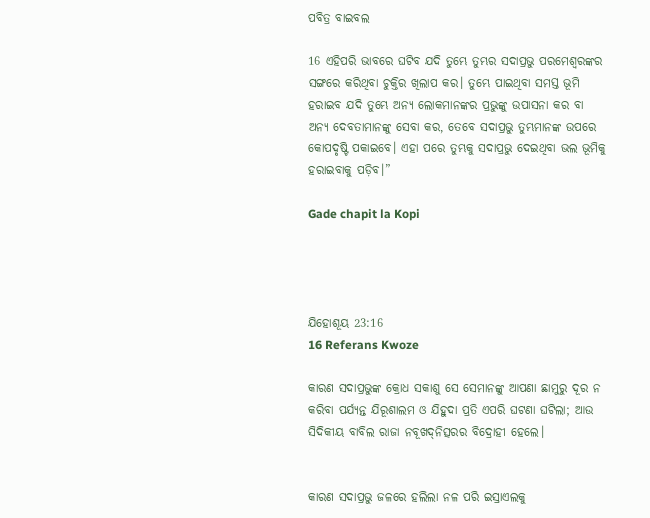ପବିତ୍ର ବାଇବଲ

16 ଏହିପରି ଭାବରେ ଘଟିବ ଯଦି ତୁମ୍ଭେ ତୁମ୍ଭର ସଦାପ୍ରଭୁ ପରମେଶ୍ୱରଙ୍କର ସଙ୍ଗରେ କରିଥିବା ଚୁକ୍ତିର ଖିଲାପ କର। ତୁମ୍ଭେ ପାଇଥିବା ସମସ୍ତ ଭୂମି ହରାଇବ ଯଦି ତୁମ୍ଭେ ଅନ୍ୟ ଲୋକମାନଙ୍କର ପ୍ରଭୁଙ୍କୁ ଉପାସନା କର ବା ଅନ୍ୟ ଦେବତାମାନଙ୍କୁ ସେବା କର, ତେବେ ସଦାପ୍ରଭୁ ତୁମ୍ଭମାନଙ୍କ ଉପରେ କୋପଦୃଷ୍ଟି ପକାଇବେ। ଏହା ପରେ ତୁମ୍ଭକୁ ସଦାପ୍ରଭୁ ଦେଇଥିବା ଭଲ ଭୂମିକୁ ହରାଇବାକୁ ପଡ଼ିବ।”

Gade chapit la Kopi




ଯିହୋଶୂୟ 23:16
16 Referans Kwoze

କାରଣ ସଦାପ୍ରଭୁଙ୍କ କ୍ରୋଧ ସକାଶୁ ସେ ସେମାନଙ୍କୁ ଆପଣା ଛାମୁରୁ ଦୂର ନ କରିବା ପର୍ଯ୍ୟନ୍ତ ଯିରୂଶାଲମ ଓ ଯିହୁଦା ପ୍ରତି ଏପରି ଘଟଣା ଘଟିଲା; ଆଉ ସିଦିକୀୟ ବାବିଲ ରାଜା ନବୂଖଦ୍‍ନିତ୍ସରର ବିଦ୍ରୋହୀ ହେଲେ।


କାରଣ ସଦାପ୍ରଭୁ ଜଳରେ ହଲିଲା ନଳ ପରି ଇସ୍ରାଏଲକୁ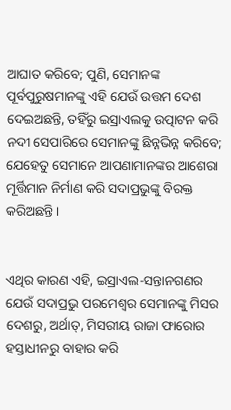ଆଘାତ କରିବେ; ପୁଣି, ସେମାନଙ୍କ ପୂର୍ବପୁରୁଷମାନଙ୍କୁ ଏହି ଯେଉଁ ଉତ୍ତମ ଦେଶ ଦେଇଅଛନ୍ତି, ତହିଁରୁ ଇସ୍ରାଏଲକୁ ଉତ୍ପାଟନ କରି ନଦୀ ସେପାରିରେ ସେମାନଙ୍କୁ ଛିନ୍ନଭିନ୍ନ କରିବେ; ଯେହେତୁ ସେମାନେ ଆପଣାମାନଙ୍କର ଆଶେରା ମୂର୍ତ୍ତିମାନ ନିର୍ମାଣ କରି ସଦାପ୍ରଭୁଙ୍କୁ ବିରକ୍ତ କରିଅଛନ୍ତି।


ଏଥିର କାରଣ ଏହି, ଇସ୍ରାଏଲ-ସନ୍ତାନଗଣର ଯେଉଁ ସଦାପ୍ରଭୁ ପରମେଶ୍ୱର ସେମାନଙ୍କୁ ମିସର ଦେଶରୁ, ଅର୍ଥାତ୍‍, ମିସରୀୟ ରାଜା ଫାରୋର ହସ୍ତାଧୀନରୁ ବାହାର କରି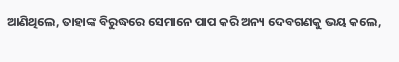ଆଣିଥିଲେ, ତାହାଙ୍କ ବିରୁଦ୍ଧରେ ସେମାନେ ପାପ କରି ଅନ୍ୟ ଦେବଗଣକୁ ଭୟ କଲେ,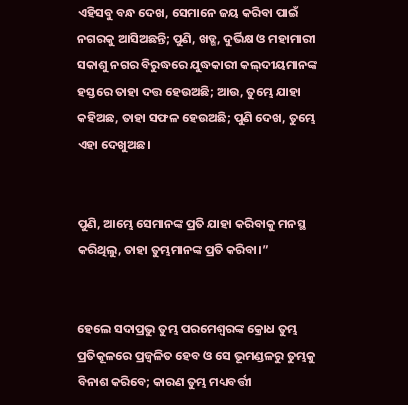ଏହିସବୁ ବନ୍ଧ ଦେଖ, ସେମାନେ ଜୟ କରିବା ପାଇଁ ନଗରକୁ ଆସିଅଛନ୍ତି; ପୁଣି, ଖଡ୍ଗ, ଦୁର୍ଭିକ୍ଷ ଓ ମହାମାରୀ ସକାଶୁ ନଗର ବିରୁଦ୍ଧରେ ଯୁଦ୍ଧକାରୀ କଲ୍‍ଦୀୟମାନଙ୍କ ହସ୍ତରେ ତାହା ଦତ୍ତ ହେଉଅଛି; ଆଉ, ତୁମ୍ଭେ ଯାହା କହିଅଛ, ତାହା ସଫଳ ହେଉଅଛି; ପୁଣି ଦେଖ, ତୁମ୍ଭେ ଏହା ଦେଖୁଅଛ।


ପୁଣି, ଆମ୍ଭେ ସେମାନଙ୍କ ପ୍ରତି ଯାହା କରିବାକୁ ମନସ୍ଥ କରିଥିଲୁ, ତାହା ତୁମ୍ଭମାନଙ୍କ ପ୍ରତି କରିବା।”


ହେଲେ ସଦାପ୍ରଭୁ ତୁମ୍ଭ ପରମେଶ୍ୱରଙ୍କ କ୍ରୋଧ ତୁମ୍ଭ ପ୍ରତିକୂଳରେ ପ୍ରଜ୍ୱଳିତ ହେବ ଓ ସେ ଭୂମଣ୍ଡଳରୁ ତୁମ୍ଭକୁ ବିନାଶ କରିବେ; କାରଣ ତୁମ୍ଭ ମଧ୍ୟବର୍ତ୍ତୀ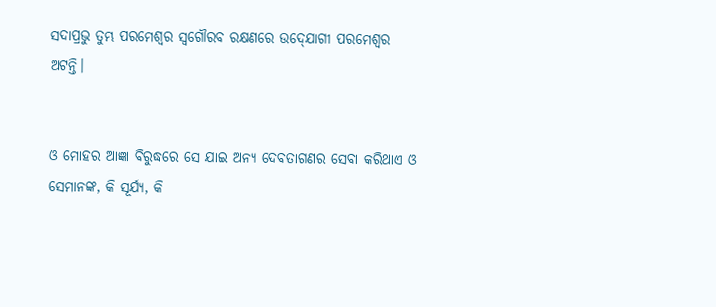ସଦାପ୍ରଭୁ ତୁମ୍ଭ ପରମେଶ୍ୱର ସ୍ୱଗୌରବ ରକ୍ଷଣରେ ଉଦ୍‍ଯୋଗୀ ପରମେଶ୍ୱର ଅଟନ୍ତି।


ଓ ମୋହର ଆଜ୍ଞା ବିରୁଦ୍ଧରେ ସେ ଯାଇ ଅନ୍ୟ ଦେବତାଗଣର ସେବା କରିଥାଏ ଓ ସେମାନଙ୍କ, କି ସୂର୍ଯ୍ୟ, କି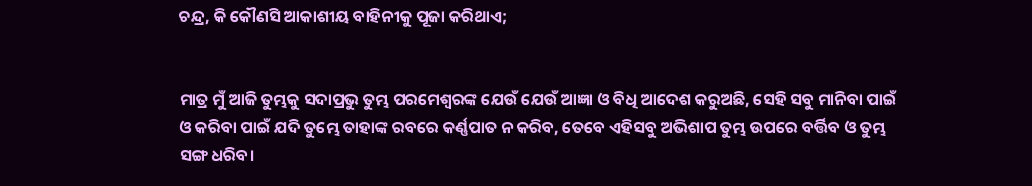ଚନ୍ଦ୍ର, କି କୌଣସି ଆକାଶୀୟ ବାହିନୀକୁ ପୂଜା କରିଥାଏ;


ମାତ୍ର ମୁଁ ଆଜି ତୁମ୍ଭକୁ ସଦାପ୍ରଭୁ ତୁମ୍ଭ ପରମେଶ୍ୱରଙ୍କ ଯେଉଁ ଯେଉଁ ଆଜ୍ଞା ଓ ବିଧି ଆଦେଶ କରୁଅଛି, ସେହି ସବୁ ମାନିବା ପାଇଁ ଓ କରିବା ପାଇଁ ଯଦି ତୁମ୍ଭେ ତାହାଙ୍କ ରବରେ କର୍ଣ୍ଣପାତ ନ କରିବ, ତେବେ ଏହିସବୁ ଅଭିଶାପ ତୁମ୍ଭ ଉପରେ ବର୍ତ୍ତିବ ଓ ତୁମ୍ଭ ସଙ୍ଗ ଧରିବ।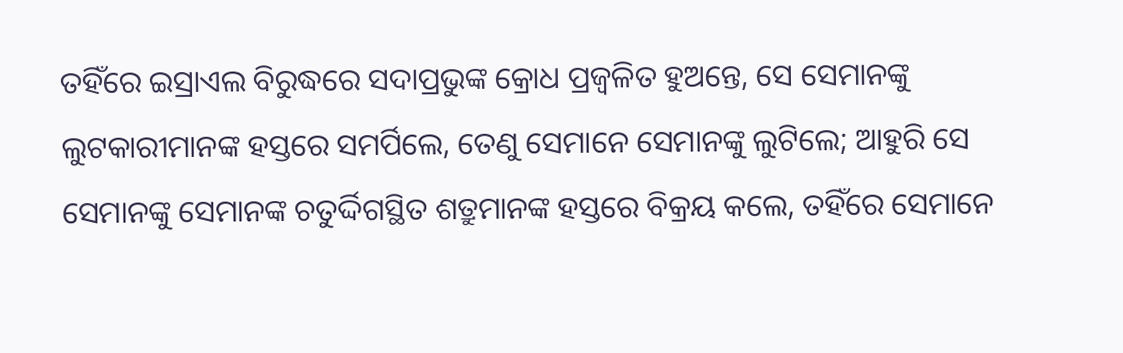ତହିଁରେ ଇସ୍ରାଏଲ ବିରୁଦ୍ଧରେ ସଦାପ୍ରଭୁଙ୍କ କ୍ରୋଧ ପ୍ରଜ୍ୱଳିତ ହୁଅନ୍ତେ, ସେ ସେମାନଙ୍କୁ ଲୁଟକାରୀମାନଙ୍କ ହସ୍ତରେ ସମର୍ପିଲେ, ତେଣୁ ସେମାନେ ସେମାନଙ୍କୁ ଲୁଟିଲେ; ଆହୁରି ସେ ସେମାନଙ୍କୁ ସେମାନଙ୍କ ଚତୁର୍ଦ୍ଦିଗସ୍ଥିତ ଶତ୍ରୁମାନଙ୍କ ହସ୍ତରେ ବିକ୍ରୟ କଲେ, ତହିଁରେ ସେମାନେ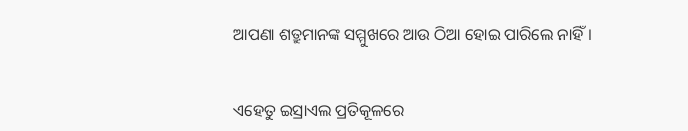ଆପଣା ଶତ୍ରୁମାନଙ୍କ ସମ୍ମୁଖରେ ଆଉ ଠିଆ ହୋଇ ପାରିଲେ ନାହିଁ।


ଏହେତୁ ଇସ୍ରାଏଲ ପ୍ରତିକୂଳରେ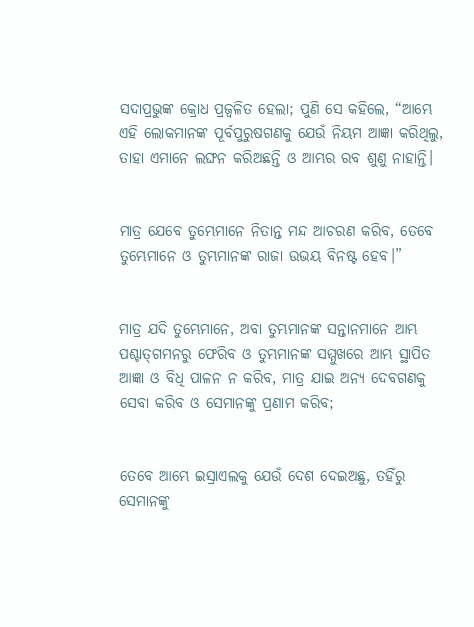ସଦାପ୍ରଭୁଙ୍କ କ୍ରୋଧ ପ୍ରଜ୍ୱଳିତ ହେଲା; ପୁଣି ସେ କହିଲେ, “ଆମ୍ଭେ ଏହି ଲୋକମାନଙ୍କ ପୂର୍ବପୁରୁଷଗଣକୁ ଯେଉଁ ନିୟମ ଆଜ୍ଞା କରିଥିଲୁ, ତାହା ଏମାନେ ଲଙ୍ଘନ କରିଅଛନ୍ତି ଓ ଆମ୍ଭର ରବ ଶୁଣୁ ନାହାନ୍ତି।


ମାତ୍ର ଯେବେ ତୁମ୍ଭେମାନେ ନିତାନ୍ତ ମନ୍ଦ ଆଚରଣ କରିବ, ତେବେ ତୁମ୍ଭେମାନେ ଓ ତୁମ୍ଭମାନଙ୍କ ରାଜା ଉଭୟ ବିନଷ୍ଟ ହେବ।”


ମାତ୍ର ଯଦି ତୁମ୍ଭେମାନେ, ଅବା ତୁମ୍ଭମାନଙ୍କ ସନ୍ତାନମାନେ ଆମ୍ଭ ପଶ୍ଚାତ୍‍ଗମନରୁ ଫେରିବ ଓ ତୁମ୍ଭମାନଙ୍କ ସମ୍ମୁଖରେ ଆମ୍ଭ ସ୍ଥାପିତ ଆଜ୍ଞା ଓ ବିଧି ପାଳନ ନ କରିବ, ମାତ୍ର ଯାଇ ଅନ୍ୟ ଦେବଗଣକୁ ସେବା କରିବ ଓ ସେମାନଙ୍କୁ ପ୍ରଣାମ କରିବ;


ତେବେ ଆମ୍ଭେ ଇସ୍ରାଏଲକୁ ଯେଉଁ ଦେଶ ଦେଇଅଛୁ, ତହିଁରୁ ସେମାନଙ୍କୁ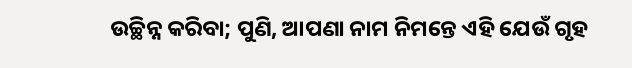ଉଚ୍ଛିନ୍ନ କରିବା; ପୁଣି, ଆପଣା ନାମ ନିମନ୍ତେ ଏହି ଯେଉଁ ଗୃହ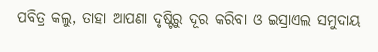ପବିତ୍ର କଲୁ, ତାହା ଆପଣା ଦୃଷ୍ଟିରୁ ଦୂର କରିବା ଓ ଇସ୍ରାଏଲ ସମୁଦାୟ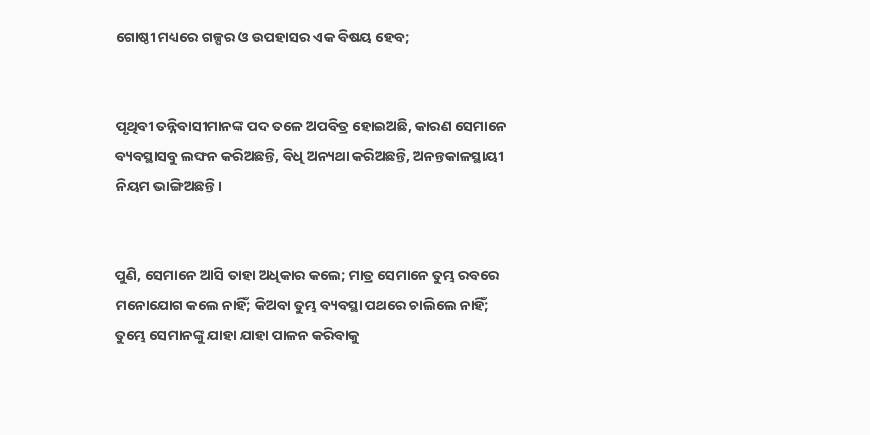ଗୋଷ୍ଠୀ ମଧ୍ୟରେ ଗଳ୍ପର ଓ ଉପହାସର ଏକ ବିଷୟ ହେବ;


ପୃଥିବୀ ତନ୍ନିବାସୀମାନଙ୍କ ପଦ ତଳେ ଅପବିତ୍ର ହୋଇଅଛି, କାରଣ ସେମାନେ ବ୍ୟବସ୍ଥାସବୁ ଲଙ୍ଘନ କରିଅଛନ୍ତି, ବିଧି ଅନ୍ୟଥା କରିଅଛନ୍ତି, ଅନନ୍ତକାଳସ୍ଥାୟୀ ନିୟମ ଭାଙ୍ଗିଅଛନ୍ତି।


ପୁଣି, ସେମାନେ ଆସି ତାହା ଅଧିକାର କଲେ; ମାତ୍ର ସେମାନେ ତୁମ୍ଭ ରବରେ ମନୋଯୋଗ କଲେ ନାହିଁ; କିଅବା ତୁମ୍ଭ ବ୍ୟବସ୍ଥା ପଥରେ ଚାଲିଲେ ନାହିଁ; ତୁମ୍ଭେ ସେମାନଙ୍କୁ ଯାହା ଯାହା ପାଳନ କରିବାକୁ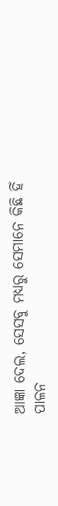ଆଜ୍ଞା ଦେଲ, ସେସବୁ ମଧ୍ୟରୁ ସେମାନେ କିଛି ହିଁ ପାଳନ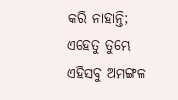କରି ନାହାନ୍ତି; ଏହେତୁ ତୁମ୍ଭେ ଏହିସବୁ ଅମଙ୍ଗଳ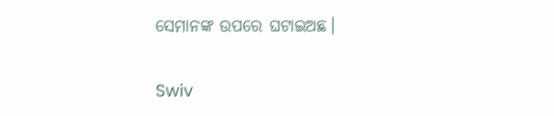ସେମାନଙ୍କ ଉପରେ ଘଟାଇଅଛ।


Swiv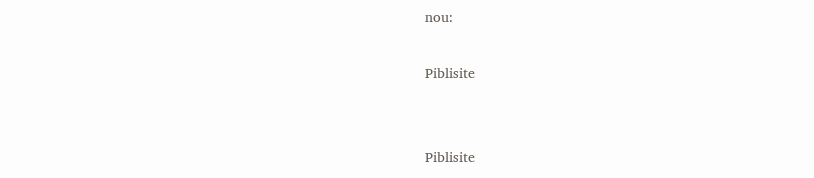nou:

Piblisite


Piblisite